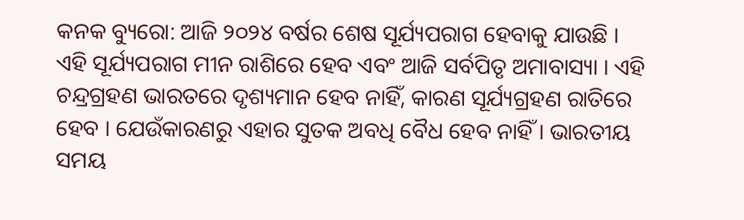କନକ ବ୍ୟୁରୋ: ଆଜି ୨୦୨୪ ବର୍ଷର ଶେଷ ସୂର୍ଯ୍ୟପରାଗ ହେବାକୁ ଯାଉଛି । ଏହି ସୂର୍ଯ୍ୟପରାଗ ମୀନ ରାଶିରେ ହେବ ଏବଂ ଆଜି ସର୍ବପିତୃ ଅମାବାସ୍ୟା । ଏହି ଚନ୍ଦ୍ରଗ୍ରହଣ ଭାରତରେ ଦୃଶ୍ୟମାନ ହେବ ନାହିଁ, କାରଣ ସୂର୍ଯ୍ୟଗ୍ରହଣ ରାତିରେ ହେବ । ଯେଉଁକାରଣରୁ ଏହାର ସୁତକ ଅବଧି ବୈଧ ହେବ ନାହିଁ । ଭାରତୀୟ ସମୟ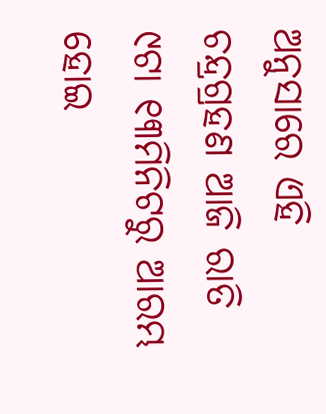ଅନୁସାରେ ଏହି ଚନ୍ଦ୍ରଗ୍ରହଣ ଆଜି ରାତି ୯ଟା ୧୩ମିନିଟରୁ ଆରମ୍ଭ ହୋଇ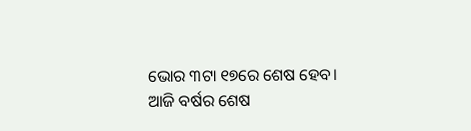ଭୋର ୩ଟା ୧୭ରେ ଶେଷ ହେବ।
ଆଜି ବର୍ଷର ଶେଷ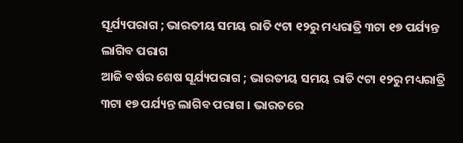ସୂର୍ଯ୍ୟପରାଗ ; ଭାରତୀୟ ସମୟ ରାତି ୯ଟା ୧୨ରୁ ମଧ୍ୟରାତ୍ରି ୩ଟା ୧୭ ପର୍ଯ୍ୟନ୍ତ ଲାଗିବ ପରାଗ
ଆଜି ବର୍ଷର ଶେଷ ସୂର୍ଯ୍ୟପରାଗ ; ଭାରତୀୟ ସମୟ ରାତି ୯ଟା ୧୨ରୁ ମଧ୍ୟରାତ୍ରି ୩ଟା ୧୭ ପର୍ଯ୍ୟନ୍ତ ଲାଗିବ ପରାଗ । ଭାରତରେ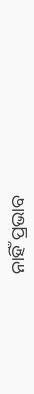ନାହିଁ ପ୍ରଭାବ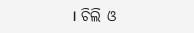। ଚିଲି ଓ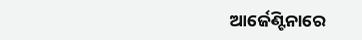ଆର୍ଜେଣ୍ଟିନାରେ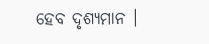ହେବ ଦୃଶ୍ୟମାନ ।